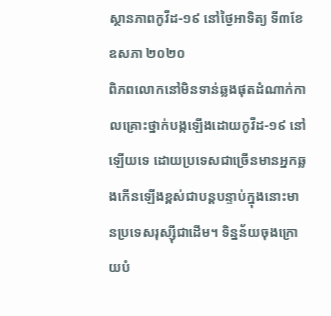ស្ថានភាពកូវីដ-១៩ នៅថ្ងៃអាទិត្យ ទី៣ខែឧសភា ២០២០
ពិភពលោកនៅមិនទាន់ឆ្លងផុតដំណាក់កាលគ្រោះថ្នាក់បង្កឡើងដោយកូវីដ-១៩ នៅឡើយទេ ដោយប្រទេសជាច្រើនមានអ្នកឆ្លងកើនឡើងខ្ពស់ជាបន្តបន្ទាប់ក្នុងនោះមានប្រទេសរុស្ស៊ីជាដើម។ ទិន្នន័យចុងក្រោយបំ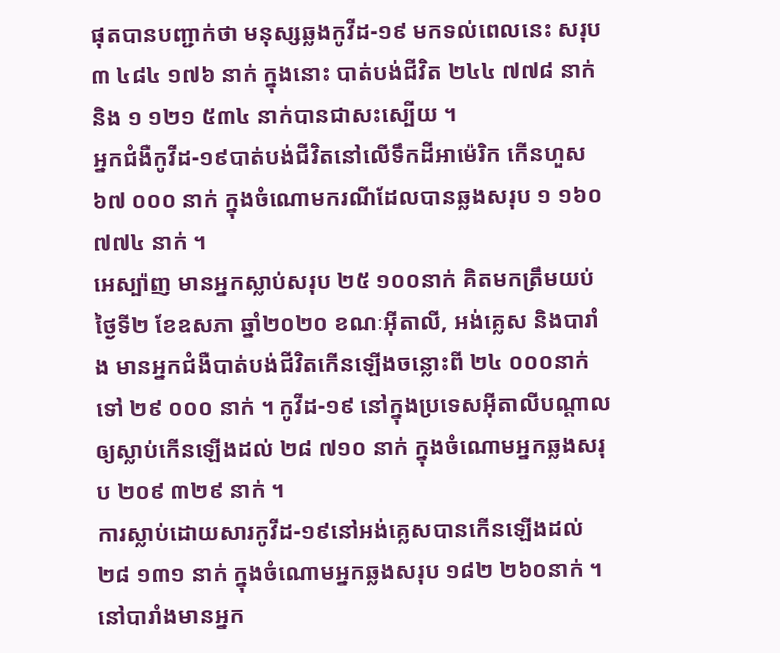ផុតបានបញ្ជាក់ថា មនុស្សឆ្លងកូវីដ-១៩ មកទល់ពេលនេះ សរុប ៣ ៤៨៤ ១៧៦ នាក់ ក្នុងនោះ បាត់បង់ជីវិត ២៤៤ ៧៧៨ នាក់ និង ១ ១២១ ៥៣៤ នាក់បានជាសះស្បើយ ។
អ្នកជំងឺកូវីដ-១៩បាត់បង់ជីវិតនៅលើទឹកដីអាម៉េរិក កើនហួស៦៧ ០០០ នាក់ ក្នុងចំណោមករណីដែលបានឆ្លងសរុប ១ ១៦០ ៧៧៤ នាក់ ។
អេស្ប៉ាញ មានអ្នកស្លាប់សរុប ២៥ ១០០នាក់ គិតមកត្រឹមយប់ថ្ងៃទី២ ខែឧសភា ឆ្នាំ២០២០ ខណៈអុីតាលី, អង់គ្លេស និងបារាំង មានអ្នកជំងឺបាត់បង់ជីវិតកើនឡើងចន្លោះពី ២៤ ០០០នាក់ ទៅ ២៩ ០០០ នាក់ ។ កូវីដ-១៩ នៅក្នុងប្រទេសអុីតាលីបណ្តាលឲ្យស្លាប់កើនឡើងដល់ ២៨ ៧១០ នាក់ ក្នុងចំណោមអ្នកឆ្លងសរុប ២០៩ ៣២៩ នាក់ ។
ការស្លាប់ដោយសារកូវីដ-១៩នៅអង់គ្លេសបានកើនឡើងដល់ ២៨ ១៣១ នាក់ ក្នុងចំណោមអ្នកឆ្លងសរុប ១៨២ ២៦០នាក់ ។ នៅបារាំងមានអ្នក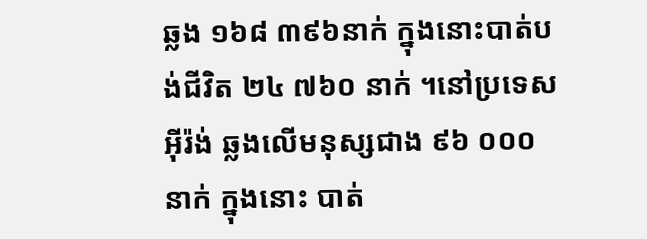ឆ្លង ១៦៨ ៣៩៦នាក់ ក្នុងនោះបាត់បង់ជីវិត ២៤ ៧៦០ នាក់ ។នៅប្រទេសអុីរ៉ង់ ឆ្លងលើមនុស្សជាង ៩៦ ០០០ នាក់ ក្នុងនោះ បាត់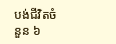បង់ជីវិតចំនួន ៦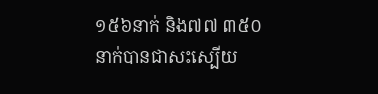១៥៦នាក់ និង៧៧ ៣៥០ នាក់បានជាសះស្បើយ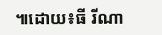៕ដោយ៖ធី រីណា